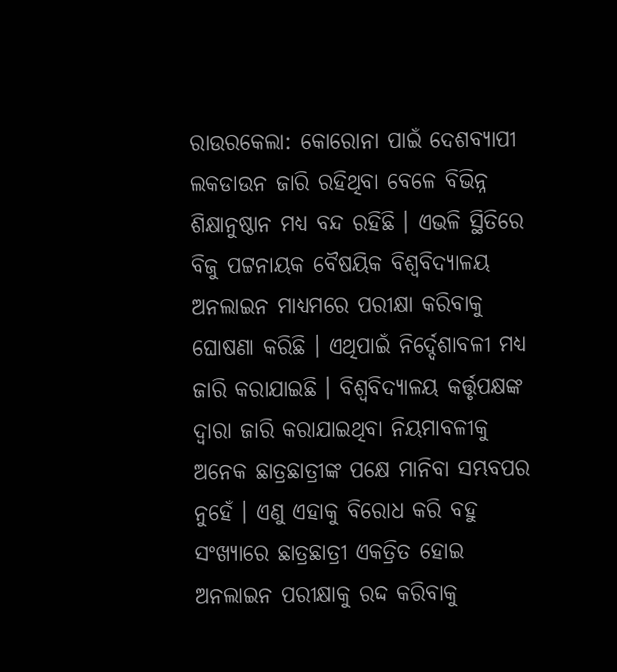ରାଉରକେଲା: କୋରୋନା ପାଇଁ ଦେଶବ୍ୟାପୀ ଲକଡାଉନ ଜାରି ରହିଥିବା ବେଳେ ବିଭିନ୍ନ ଶିକ୍ଷାନୁଷ୍ଠାନ ମଧ୍ୟ ବନ୍ଦ ରହିଛି । ଏଭଳି ସ୍ଥିତିରେ ବିଜୁ ପଟ୍ଟନାୟକ ବୈଷୟିକ ବିଶ୍ବବିଦ୍ୟାଳୟ ଅନଲାଇନ ମାଧ୍ୟମରେ ପରୀକ୍ଷା କରିବାକୁ ଘୋଷଣା କରିଛି । ଏଥିପାଇଁ ନିର୍ଦ୍ଦେଶାବଳୀ ମଧ୍ୟ ଜାରି କରାଯାଇଛି । ବିଶ୍ବବିଦ୍ୟାଳୟ କର୍ତ୍ତୃପକ୍ଷଙ୍କ ଦ୍ବାରା ଜାରି କରାଯାଇଥିବା ନିୟମାବଳୀକୁ ଅନେକ ଛାତ୍ରଛାତ୍ରୀଙ୍କ ପକ୍ଷେ ମାନିବା ସମ୍ଭବପର ନୁହେଁ । ଏଣୁ ଏହାକୁ ବିରୋଧ କରି ବହୁ ସଂଖ୍ୟାରେ ଛାତ୍ରଛାତ୍ରୀ ଏକତ୍ରିତ ହୋଇ ଅନଲାଇନ ପରୀକ୍ଷାକୁ ରଦ୍ଦ କରିବାକୁ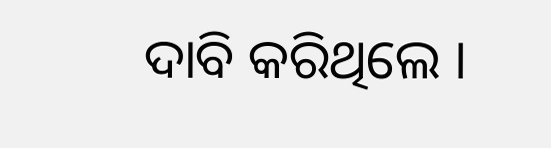ଦାବି କରିଥିଲେ ।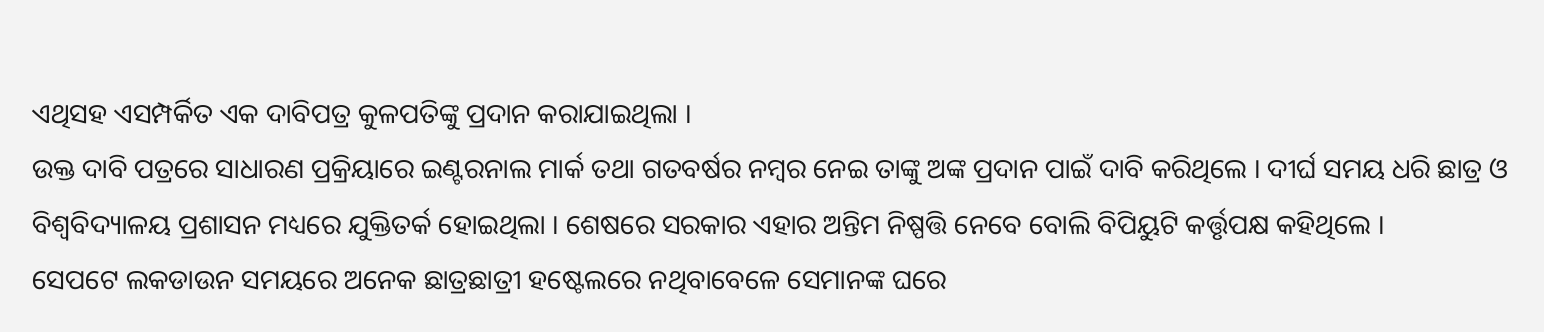ଏଥିସହ ଏସମ୍ପର୍କିତ ଏକ ଦାବିପତ୍ର କୁଳପତିଙ୍କୁ ପ୍ରଦାନ କରାଯାଇଥିଲା ।
ଉକ୍ତ ଦାବି ପତ୍ରରେ ସାଧାରଣ ପ୍ରକ୍ରିୟାରେ ଇଣ୍ଟରନାଲ ମାର୍କ ତଥା ଗତବର୍ଷର ନମ୍ବର ନେଇ ତାଙ୍କୁ ଅଙ୍କ ପ୍ରଦାନ ପାଇଁ ଦାବି କରିଥିଲେ । ଦୀର୍ଘ ସମୟ ଧରି ଛାତ୍ର ଓ ବିଶ୍ବବିଦ୍ୟାଳୟ ପ୍ରଶାସନ ମଧ୍ୟରେ ଯୁକ୍ତିତର୍କ ହୋଇଥିଲା । ଶେଷରେ ସରକାର ଏହାର ଅନ୍ତିମ ନିଷ୍ପତ୍ତି ନେବେ ବୋଲି ବିପିୟୁଟି କର୍ତ୍ତୃପକ୍ଷ କହିଥିଲେ ।
ସେପଟେ ଲକଡାଉନ ସମୟରେ ଅନେକ ଛାତ୍ରଛାତ୍ରୀ ହଷ୍ଟେଲରେ ନଥିବାବେଳେ ସେମାନଙ୍କ ଘରେ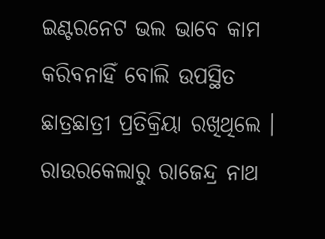ଇଣ୍ଟରନେଟ ଭଲ ଭାବେ କାମ କରିବନାହିଁ ବୋଲି ଉପସ୍ଥିତ ଛାତ୍ରଛାତ୍ରୀ ପ୍ରତିକ୍ରିୟା ରଖିଥିଲେ ।
ରାଉରକେଲାରୁ ରାଜେନ୍ଦ୍ର ନାଥ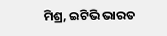ମିଶ୍ର, ଇଟିଭି ଭାରତ